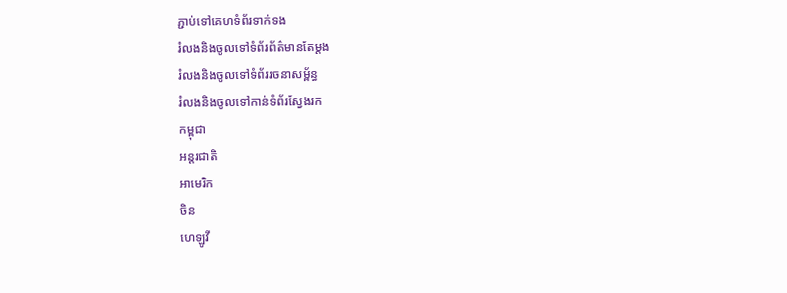ភ្ជាប់ទៅគេហទំព័រទាក់ទង
រំលងនិងចូលទៅទំព័រព័ត៌មានតែម្តង
រំលងនិងចូលទៅទំព័ររចនាសម្ព័ន្ធ
រំលងនិងចូលទៅកាន់ទំព័រស្វែងរក
កម្ពុជា
អន្តរជាតិ
អាមេរិក
ចិន
ហេឡូវី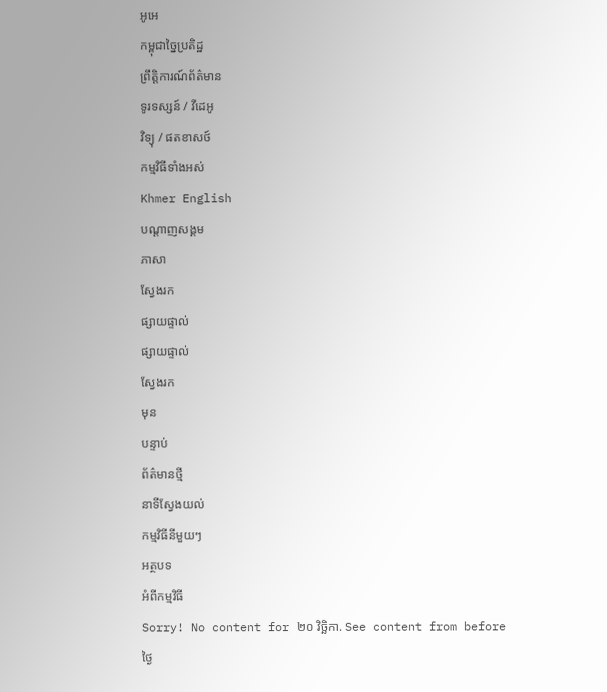អូអេ
កម្ពុជាច្នៃប្រតិដ្ឋ
ព្រឹត្តិការណ៍ព័ត៌មាន
ទូរទស្សន៍ / វីដេអូ
វិទ្យុ / ផតខាសថ៍
កម្មវិធីទាំងអស់
Khmer English
បណ្តាញសង្គម
ភាសា
ស្វែងរក
ផ្សាយផ្ទាល់
ផ្សាយផ្ទាល់
ស្វែងរក
មុន
បន្ទាប់
ព័ត៌មានថ្មី
នាទីស្វែងយល់
កម្មវិធីនីមួយៗ
អត្ថបទ
អំពីកម្មវិធី
Sorry! No content for ២០ វិច្ឆិកា. See content from before
ថ្ងៃ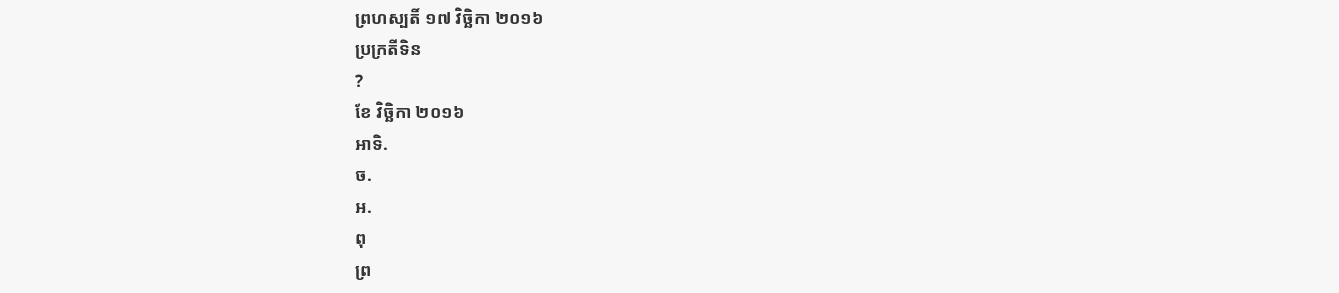ព្រហស្បតិ៍ ១៧ វិច្ឆិកា ២០១៦
ប្រក្រតីទិន
?
ខែ វិច្ឆិកា ២០១៦
អាទិ.
ច.
អ.
ពុ
ព្រ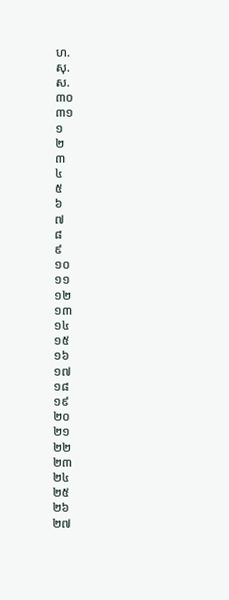ហ.
សុ.
ស.
៣០
៣១
១
២
៣
៤
៥
៦
៧
៨
៩
១០
១១
១២
១៣
១៤
១៥
១៦
១៧
១៨
១៩
២០
២១
២២
២៣
២៤
២៥
២៦
២៧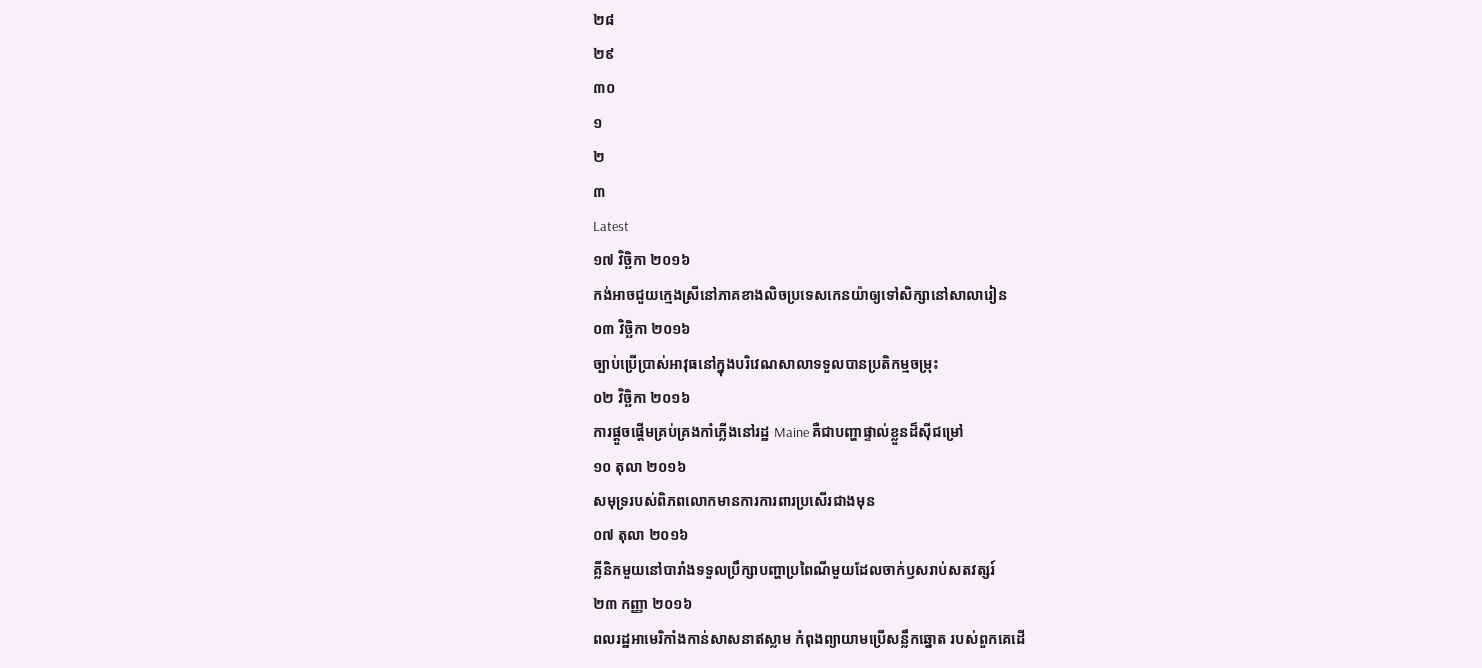២៨
២៩
៣០
១
២
៣
Latest
១៧ វិច្ឆិកា ២០១៦
កង់អាចជួយក្មេងស្រីនៅភាគខាងលិចប្រទេសកេនយ៉ាឲ្យទៅសិក្សានៅសាលារៀន
០៣ វិច្ឆិកា ២០១៦
ច្បាប់ប្រើប្រាស់អាវុធនៅក្នុងបរិវេណសាលាទទួលបានប្រតិកម្មចម្រុះ
០២ វិច្ឆិកា ២០១៦
ការផ្ដួចផ្ដើមគ្រប់គ្រងកាំភ្លើងនៅរដ្ឋ Maine គឺជាបញ្ហាផ្ទាល់ខ្លួនដ៏ស៊ីជម្រៅ
១០ តុលា ២០១៦
សមុទ្ររបស់ពិភពលោកមានការការពារប្រសើរជាងមុន
០៧ តុលា ២០១៦
គ្លីនិកមួយនៅបារាំងទទួលប្រឹក្សាបញ្ហាប្រពៃណីមួយដែលចាក់ឫសរាប់សតវត្សរ៍
២៣ កញ្ញា ២០១៦
ពលរដ្ឋអាមេរិកាំងកាន់សាសនាឥស្លាម កំពុងព្យាយាមប្រើសន្លឹកឆ្នោត របស់ពួកគេដើ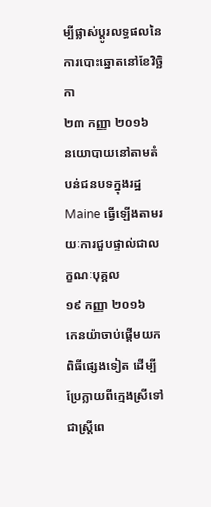ម្បីផ្លាស់ប្តូរលទ្ធផលនៃការបោះឆ្នោតនៅខែវិច្ឆិកា
២៣ កញ្ញា ២០១៦
នយោបាយនៅតាមតំបន់ជនបទក្នុងរដ្ឋ Maine ធ្វើឡើងតាមរយៈការជួបផ្ទាល់ជាលក្ខណៈបុគ្គល
១៩ កញ្ញា ២០១៦
កេនយ៉ាចាប់ផ្តើមយកពិធីផ្សេងទៀត ដើម្បីប្រែក្លាយពីក្មេងស្រីទៅជាស្រ្តីពេ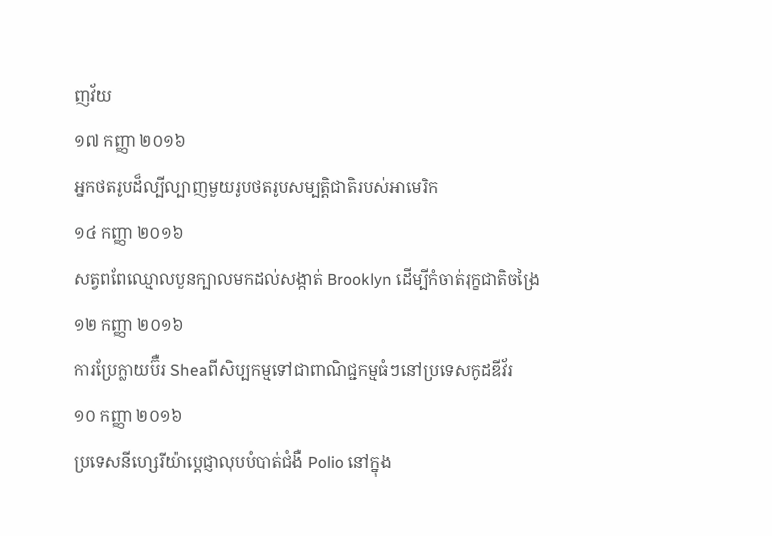ញវ័យ
១៧ កញ្ញា ២០១៦
អ្នកថតរូបដ៏ល្បីល្បាញមួយរូបថតរូបសម្បត្តិជាតិរបស់អាមេរិក
១៤ កញ្ញា ២០១៦
សត្វពពែឈ្មោលបួនក្បាលមកដល់សង្កាត់ Brooklyn ដើម្បីកំចាត់រុក្ខជាតិចង្រៃ
១២ កញ្ញា ២០១៦
ការប្រែក្លាយប៊ឺរ Sheaពីសិប្បកម្មទៅជាពាណិជ្ជកម្មធំៗនៅប្រទេសកូដឌីវ័រ
១០ កញ្ញា ២០១៦
ប្រទេសនីហ្សេរីយ៉ាប្ដេជ្ញាលុបបំបាត់ជំងឺ Polio នៅក្នុង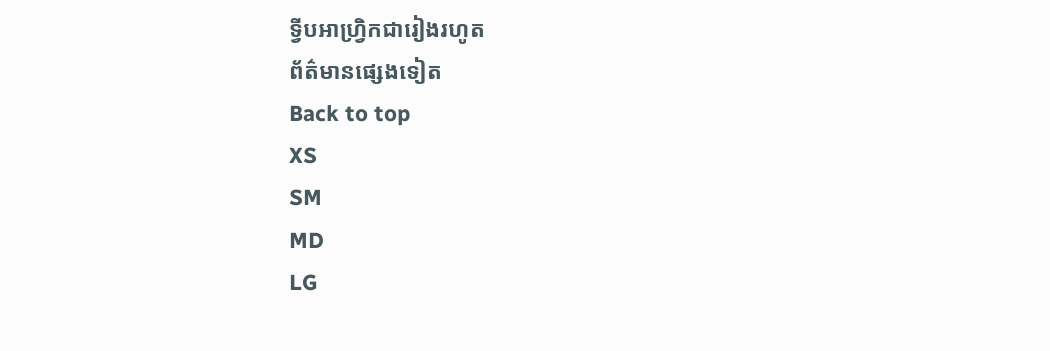ទ្វីបអាហ្រ្វិកជារៀងរហូត
ព័ត៌មានផ្សេងទៀត
Back to top
XS
SM
MD
LG